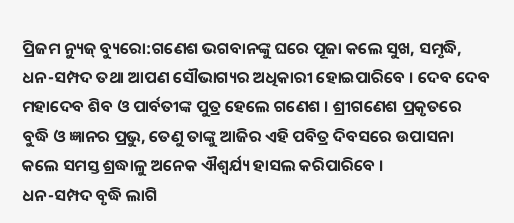ପ୍ରିଜମ ନ୍ୟୁଜ୍ ବ୍ୟୁରୋ:ଗଣେଶ ଭଗବାନଙ୍କୁ ଘରେ ପୂଜା କଲେ ସୁଖ, ସମୃଦ୍ଧି, ଧନ-ସମ୍ପଦ ତଥା ଆପଣ ସୌଭାଗ୍ୟର ଅଧିକାରୀ ହୋଇପାରିବେ । ଦେବ ଦେବ ମହାଦେବ ଶିବ ଓ ପାର୍ବତୀଙ୍କ ପୁତ୍ର ହେଲେ ଗଣେଶ । ଶ୍ରୀଗଣେଶ ପ୍ରକୃତରେ ବୁଦ୍ଧି ଓ ଜ୍ଞାନର ପ୍ରଭୁ, ତେଣୁ ତାଙ୍କୁ ଆଜିର ଏହି ପବିତ୍ର ଦିବସରେ ଉପାସନା କଲେ ସମସ୍ତ ଶ୍ରଦ୍ଧାଳୁ ଅନେକ ଐଶ୍ୱର୍ଯ୍ୟ ହାସଲ କରିପାରିବେ ।
ଧନ-ସମ୍ପଦ ବୃଦ୍ଧି ଲାଗି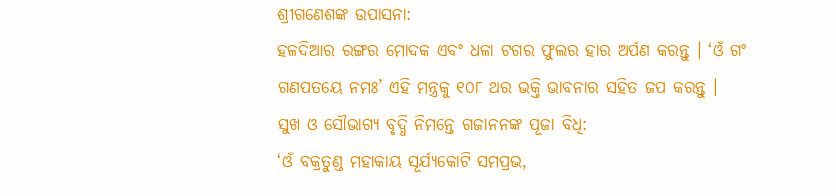ଶ୍ରୀଗଣେଶଙ୍କ ଉପାସନା:
ହଳଦିଆର ରଙ୍ଗର ମୋଦକ ଏବଂ ଧଳା ଟଗର ଫୁଲର ହାର ଅର୍ପଣ କରନ୍ତୁ । ‘ଓଁ ଗଂ ଗଣପତୟେ ନମଃ’ ଏହି ମନ୍ତ୍ରକୁ ୧୦୮ ଥର ଭକ୍ତି ଭାବନାର ସହିତ ଜପ କରନ୍ତୁ ।
ସୁଖ ଓ ସୌଭାଗ୍ୟ ବୃଦ୍ଧି ନିମନ୍ତେ ଗଜାନନଙ୍କ ପୂଜା ବିଧି:
‘ଓଁ ବକ୍ରତୁଣ୍ଡ ମହାକାୟ ସୂର୍ଯ୍ୟକୋଟି ସମପ୍ରଭ,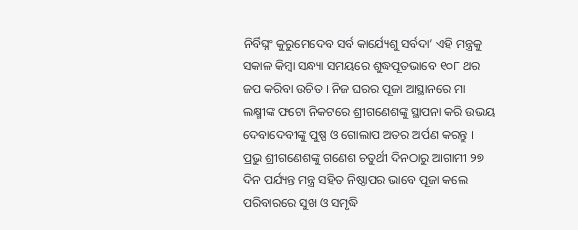ନିର୍ବିଘ୍ନଂ କୁରୁମେଦେବ ସର୍ବ କାର୍ଯ୍ୟେଶୁ ସର୍ବଦା’ ଏହି ମନ୍ତ୍ରକୁ ସକାଳ କିମ୍ବା ସନ୍ଧ୍ୟା ସମୟରେ ଶୁଦ୍ଧପୂତଭାବେ ୧୦୮ ଥର ଜପ କରିବା ଉଚିତ । ନିଜ ଘରର ପୂଜା ଆସ୍ଥାନରେ ମା ଲକ୍ଷ୍ମୀଙ୍କ ଫଟୋ ନିକଟରେ ଶ୍ରୀଗଣେଶଙ୍କୁ ସ୍ଥାପନା କରି ଉଭୟ ଦେବାଦେବୀଙ୍କୁ ପୁଷ୍ପ ଓ ଗୋଲାପ ଅତର ଅର୍ପଣ କରନ୍ତୁ ।
ପ୍ରଭୁ ଶ୍ରୀଗଣେଶଙ୍କୁ ଗଣେଶ ଚତୁର୍ଥୀ ଦିନଠାରୁ ଆଗାମୀ ୨୭ ଦିନ ପର୍ଯ୍ୟନ୍ତ ମନ୍ତ୍ର ସହିତ ନିଷ୍ଠାପର ଭାବେ ପୂଜା କଲେ ପରିବାରରେ ସୁଖ ଓ ସମୃଦ୍ଧି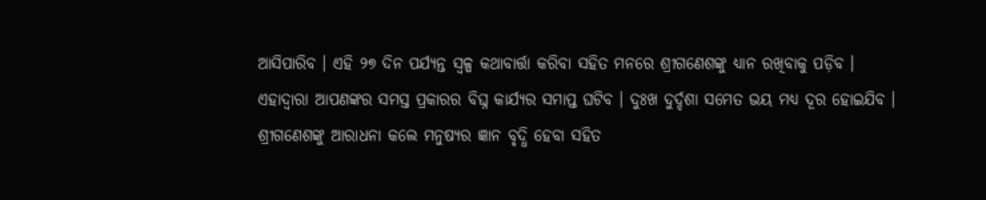ଆସିପାରିବ । ଏହି ୨୭ ଦିନ ପର୍ଯ୍ୟନ୍ତ ସ୍ୱଳ୍ପ କଥାବାର୍ତ୍ତା କରିବା ସହିତ ମନରେ ଶ୍ରୀଗଣେଶଙ୍କୁ ଧ୍ୟାନ ରଖିବାକୁ ପଡ଼ିବ । ଏହାଦ୍ୱାରା ଆପଣଙ୍କର ସମସ୍ତ ପ୍ରକାରର ବିଘ୍ନ କାର୍ଯ୍ୟର ସମାପ୍ତ ଘଟିବ । ଦୁଃଖ ଦୁର୍ଦ୍ଦଶା ସମେତ ଭୟ ମଧ୍ୟ ଦୂର ହୋଇଯିବ ।
ଶ୍ରୀଗଣେଶଙ୍କୁ ଆରାଧନା କଲେ ମନୁଷ୍ୟର ଜ୍ଞାନ ବୃଦ୍ଧି ହେବା ସହିତ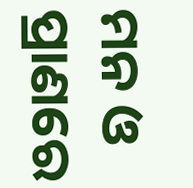ମନ ଓ ପ୍ରାଣରେ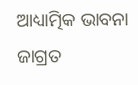ଆଧ୍ୟାତ୍ମିକ ଭାବନା ଜାଗ୍ରତ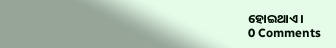ହୋଇଥାଏ ।
0 Comments